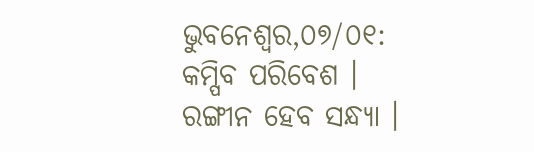ଭୁବନେଶ୍ୱର,୦୭/୦୧: କମ୍ପିବ ପରିବେଶ । ରଙ୍ଗୀନ ହେବ ସନ୍ଧ୍ୟା ।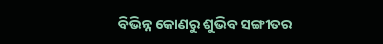ବିଭିନ୍ନ କୋଣରୁ ଶୁଭିବ ସଙ୍ଗୀତର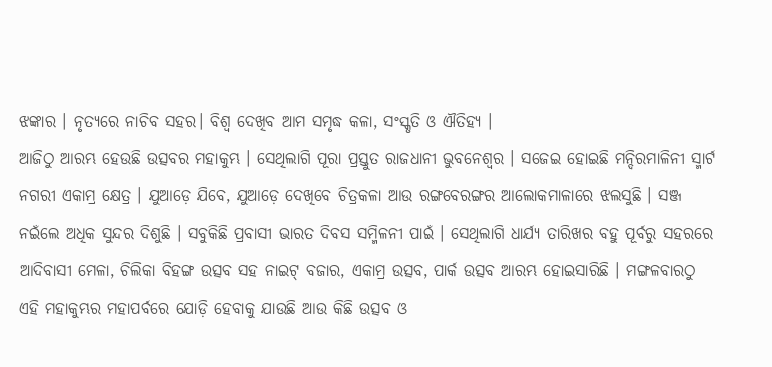ଝଙ୍କାର । ନୃତ୍ୟରେ ନାଚିବ ସହର। ବିଶ୍ୱ ଦେଖିବ ଆମ ସମୃଦ୍ଧ କଳା, ସଂସ୍କୃତି ଓ ଐତିହ୍ୟ ।
ଆଜିଠୁ ଆରମ୍ଭ ହେଉଛି ଉତ୍ସବର ମହାକୁମ୍ଭ । ସେଥିଲାଗି ପୂରା ପ୍ରସ୍ତୁତ ରାଜଧାନୀ ଭୁବନେଶ୍ୱର । ସଜେଇ ହୋଇଛି ମନ୍ଦିରମାଳିନୀ ସ୍ମାର୍ଟ ନଗରୀ ଏକାମ୍ର କ୍ଷେତ୍ର । ଯୁଆଡ଼େ ଯିବେ, ଯୁଆଡ଼େ ଦେଖିବେ ଚିତ୍ରକଳା ଆଉ ରଙ୍ଗବେରଙ୍ଗର ଆଲୋକମାଳାରେ ଝଲସୁଛି । ସଞ୍ଜ ନଇଁଲେ ଅଧିକ ସୁନ୍ଦର ଦିଶୁଛି । ସବୁକିଛି ପ୍ରବାସୀ ଭାରତ ଦିବସ ସମ୍ମିଳନୀ ପାଇଁ । ସେଥିଲାଗି ଧାର୍ଯ୍ୟ ତାରିଖର ବହୁ ପୂର୍ବରୁ ସହରରେ ଆଦିବାସୀ ମେଳା, ଚିଲିକା ବିହଙ୍ଗ ଉତ୍ସବ ସହ ନାଇଟ୍ ବଜାର, ଏକାମ୍ର ଉତ୍ସବ, ପାର୍କ ଉତ୍ସବ ଆରମ୍ଭ ହୋଇସାରିଛି । ମଙ୍ଗଳବାରଠୁ ଏହି ମହାକୁମ୍ଭର ମହାପର୍ବରେ ଯୋଡ଼ି ହେବାକୁ ଯାଉଛି ଆଉ କିଛି ଉତ୍ସବ ଓ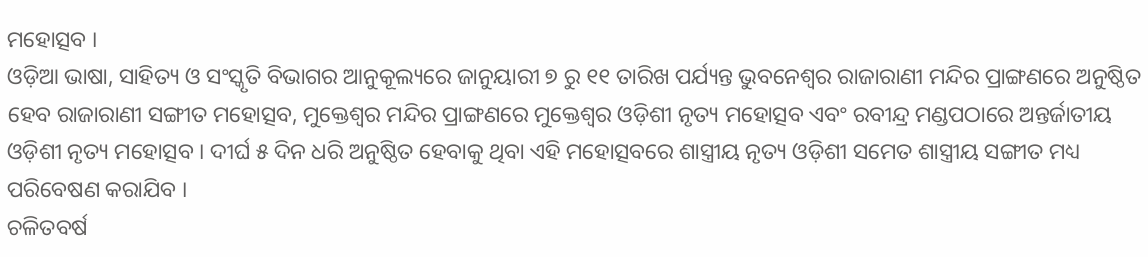ମହୋତ୍ସବ ।
ଓଡ଼ିଆ ଭାଷା, ସାହିତ୍ୟ ଓ ସଂସ୍କୃତି ବିଭାଗର ଆନୁକୂଲ୍ୟରେ ଜାନୁୟାରୀ ୭ ରୁ ୧୧ ତାରିଖ ପର୍ଯ୍ୟନ୍ତ ଭୁବନେଶ୍ୱର ରାଜାରାଣୀ ମନ୍ଦିର ପ୍ରାଙ୍ଗଣରେ ଅନୁଷ୍ଠିତ ହେବ ରାଜାରାଣୀ ସଙ୍ଗୀତ ମହୋତ୍ସବ, ମୁକ୍ତେଶ୍ୱର ମନ୍ଦିର ପ୍ରାଙ୍ଗଣରେ ମୁକ୍ତେଶ୍ୱର ଓଡ଼ିଶୀ ନୃତ୍ୟ ମହୋତ୍ସବ ଏବଂ ରବୀନ୍ଦ୍ର ମଣ୍ଡପଠାରେ ଅନ୍ତର୍ଜାତୀୟ ଓଡ଼ିଶୀ ନୃତ୍ୟ ମହୋତ୍ସବ । ଦୀର୍ଘ ୫ ଦିନ ଧରି ଅନୁଷ୍ଠିତ ହେବାକୁ ଥିବା ଏହି ମହୋତ୍ସବରେ ଶାସ୍ତ୍ରୀୟ ନୃତ୍ୟ ଓଡ଼ିଶୀ ସମେତ ଶାସ୍ତ୍ରୀୟ ସଙ୍ଗୀତ ମଧ୍ୟ ପରିବେଷଣ କରାଯିବ ।
ଚଳିତବର୍ଷ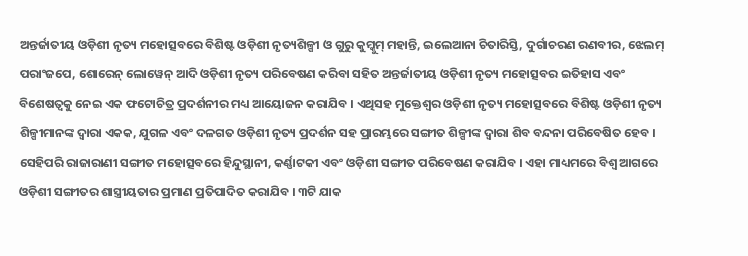ଅନ୍ତର୍ଜାତୀୟ ଓଡ଼ିଶୀ ନୃତ୍ୟ ମହୋତ୍ସବରେ ବିଶିଷ୍ଟ ଓଡ଼ିଶୀ ନୃତ୍ୟଶିଳ୍ପୀ ଓ ଗୁରୁ କୁମ୍କୁମ୍ ମହାନ୍ତି, ଇଲେଆନା ଚିତାରିସ୍ତି, ଦୁର୍ଗାଚରଣ ରଣବୀର, ଝେଲମ୍ ପରାଂଜପେ, ଶୋରେନ୍ ଲୋୱେନ୍ ଆଦି ଓଡ଼ିଶୀ ନୃତ୍ୟ ପରିବେଷଣ କରିବା ସହିତ ଅନ୍ତର୍ଜାତୀୟ ଓଡ଼ିଶୀ ନୃତ୍ୟ ମହୋତ୍ସବର ଇତିହାସ ଏବଂ ବିଶେଷତ୍ୱକୁ ନେଇ ଏକ ଫଟୋଚିତ୍ର ପ୍ରଦର୍ଶନୀର ମଧ୍ୟ ଆୟୋଜନ କରାଯିବ । ଏଥିସହ ମୁକ୍ତେଶ୍ୱର ଓଡ଼ିଶୀ ନୃତ୍ୟ ମହୋତ୍ସବରେ ବିଶିଷ୍ଟ ଓଡ଼ିଶୀ ନୃତ୍ୟ ଶିଳ୍ପୀମାନଙ୍କ ଦ୍ୱାରା ଏକକ, ଯୁଗଳ ଏବଂ ଦଳଗତ ଓଡ଼ିଶୀ ନୃତ୍ୟ ପ୍ରଦର୍ଶନ ସହ ପ୍ରାରମ୍ଭରେ ସଙ୍ଗୀତ ଶିଳ୍ପୀଙ୍କ ଦ୍ୱାରା ଶିବ ବନ୍ଦନା ପରିବେଷିତ ହେବ । ସେହିପରି ରାଜାରାଣୀ ସଙ୍ଗୀତ ମହୋତ୍ସବରେ ହିନ୍ଦୁସ୍ଥାନୀ, କର୍ଣ୍ଣାଟକୀ ଏବଂ ଓଡ଼ିଶୀ ସଙ୍ଗୀତ ପରିବେଷଣ କରାଯିବ । ଏହା ମାଧ୍ୟମରେ ବିଶ୍ୱ ଆଗରେ ଓଡ଼ିଶୀ ସଙ୍ଗୀତର ଶାସ୍ତ୍ରୀୟତାର ପ୍ରମାଣ ପ୍ରତିପାଦିତ କରାଯିବ । ୩ଟି ଯାକ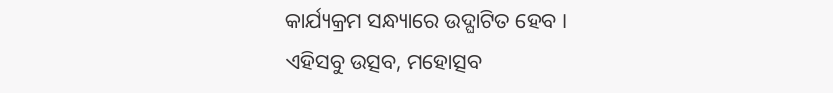କାର୍ଯ୍ୟକ୍ରମ ସନ୍ଧ୍ୟାରେ ଉଦ୍ଘାଟିତ ହେବ ।
ଏହିସବୁ ଉତ୍ସବ, ମହୋତ୍ସବ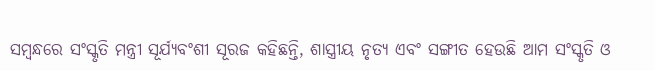ସମ୍ବନ୍ଧରେ ସଂସ୍କୃତି ମନ୍ତ୍ରୀ ସୂର୍ଯ୍ୟବଂଶୀ ସୂରଜ କହିଛନ୍ତି, ଶାସ୍ତ୍ରୀୟ ନୃତ୍ୟ ଏବଂ ସଙ୍ଗୀତ ହେଉଛି ଆମ ସଂସ୍କୃତି ଓ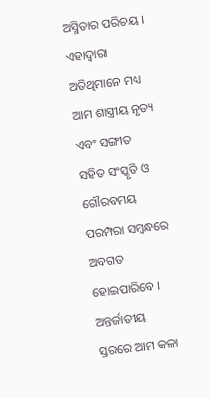ଅସ୍ମିତାର ପରିଚୟ । ଏହାଦ୍ୱାରା ଅତିଥିମାନେ ମଧ୍ୟ ଆମ ଶାସ୍ତ୍ରୀୟ ନୃତ୍ୟ ଏବଂ ସଙ୍ଗୀତ ସହିତ ସଂସ୍କୃତି ଓ ଗୌରବମୟ ପରମ୍ପରା ସମ୍ବନ୍ଧରେ ଅବଗତ ହୋଇପାରିବେ । ଅନ୍ତର୍ଜାତୀୟ ସ୍ତରରେ ଆମ କଳା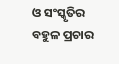ଓ ସଂସ୍କୃତିର ବହୁଳ ପ୍ରଚାର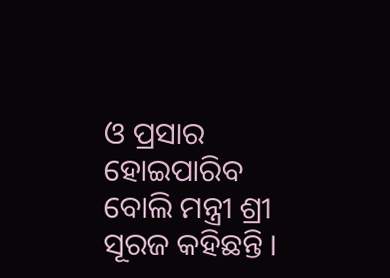ଓ ପ୍ରସାର ହୋଇପାରିବ ବୋଲି ମନ୍ତ୍ରୀ ଶ୍ରୀ ସୂରଜ କହିଛନ୍ତି ।